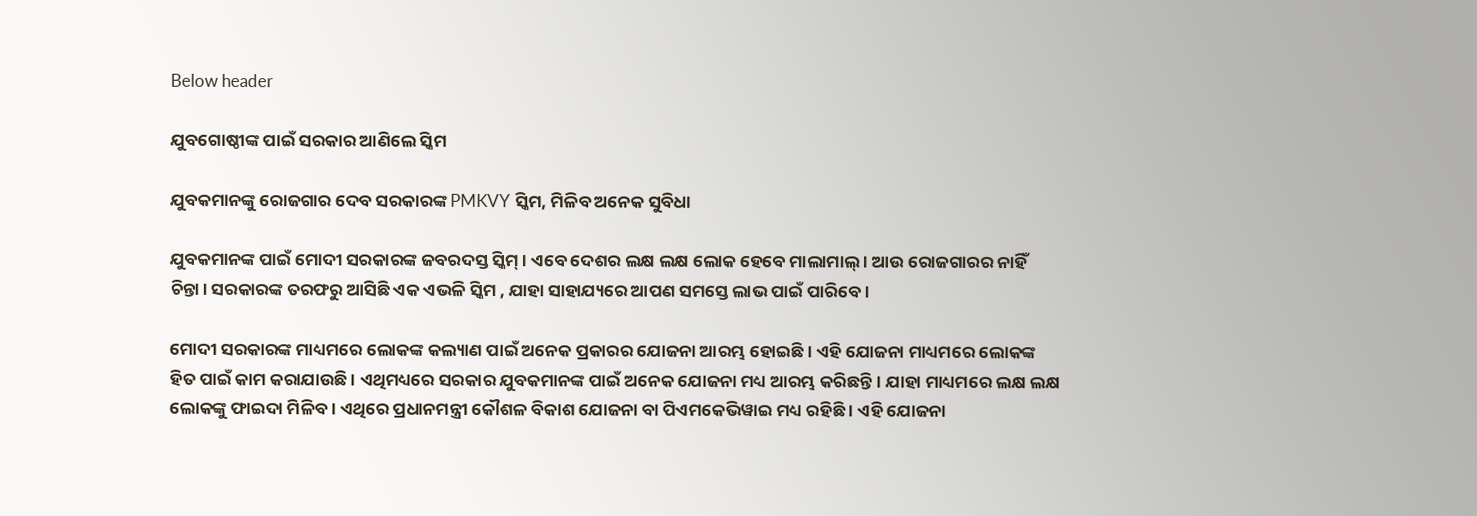Below header

ଯୁବଗୋଷ୍ଠୀଙ୍କ ପାଇଁ ସରକାର ଆଣିଲେ ସ୍କିମ

ଯୁବକମାନଙ୍କୁ ରୋଜଗାର ଦେବ ସରକାରଙ୍କ PMKVY ସ୍କିମ, ମିଳିବ ଅନେକ ସୁବିଧା

ଯୁବକମାନଙ୍କ ପାଇଁ ମୋଦୀ ସରକାରଙ୍କ ଜବରଦସ୍ତ ସ୍କିମ୍। ଏବେ ଦେଶର ଲକ୍ଷ ଲକ୍ଷ ଲୋକ ହେବେ ମାଲାମାଲ୍ । ଆଉ ରୋଜଗାରର ନାହିଁ ଚିନ୍ତା। ସରକାରଙ୍କ ତରଫରୁ ଆସିଛି ଏକ ଏଭଳି ସ୍କିମ , ଯାହା ସାହାଯ୍ୟରେ ଆପଣ ସମସ୍ତେ ଲାଭ ପାଇଁ ପାରିବେ ।

ମୋଦୀ ସରକାରଙ୍କ ମାଧ୍ୟମରେ ଲୋକଙ୍କ କଲ୍ୟାଣ ପାଇଁ ଅନେକ ପ୍ରକାରର ଯୋଜନା ଆରମ୍ଭ ହୋଇଛି । ଏହି ଯୋଜନା ମାଧ୍ୟମରେ ଲୋକଙ୍କ ହିତ ପାଇଁ କାମ କରାଯାଉଛି । ଏଥିମଧ୍ୟରେ ସରକାର ଯୁବକମାନଙ୍କ ପାଇଁ ଅନେକ ଯୋଜନା ମଧ୍ୟ ଆରମ୍ଭ କରିଛନ୍ତି। ଯାହା ମାଧ୍ୟମରେ ଲକ୍ଷ ଲକ୍ଷ ଲୋକଙ୍କୁ ଫାଇଦା ମିଳିବ । ଏଥିରେ ପ୍ରଧାନମନ୍ତ୍ରୀ କୌଶଳ ବିକାଶ ଯୋଜନା ବା ପିଏମକେଭିୱାଇ ମଧ୍ୟ ରହିଛି । ଏହି ଯୋଜନା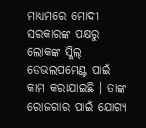ମାଧ୍ୟମରେ ମୋଦୀ ସରକାରଙ୍କ ପକ୍ଷରୁ ଲୋକଙ୍କ ସ୍କିଲ୍ ଡେଭଲପମେଣ୍ଟ ପାଇଁ କାମ କରାଯାଇଛି । ତାଙ୍କ ରୋଜଗାର ପାଇଁ ଯୋଗ୍ୟ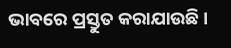ଭାବରେ ପ୍ରସ୍ତୁତ କରାଯାଉଛି ।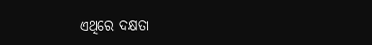ଏଥିରେ ଦକ୍ଷତା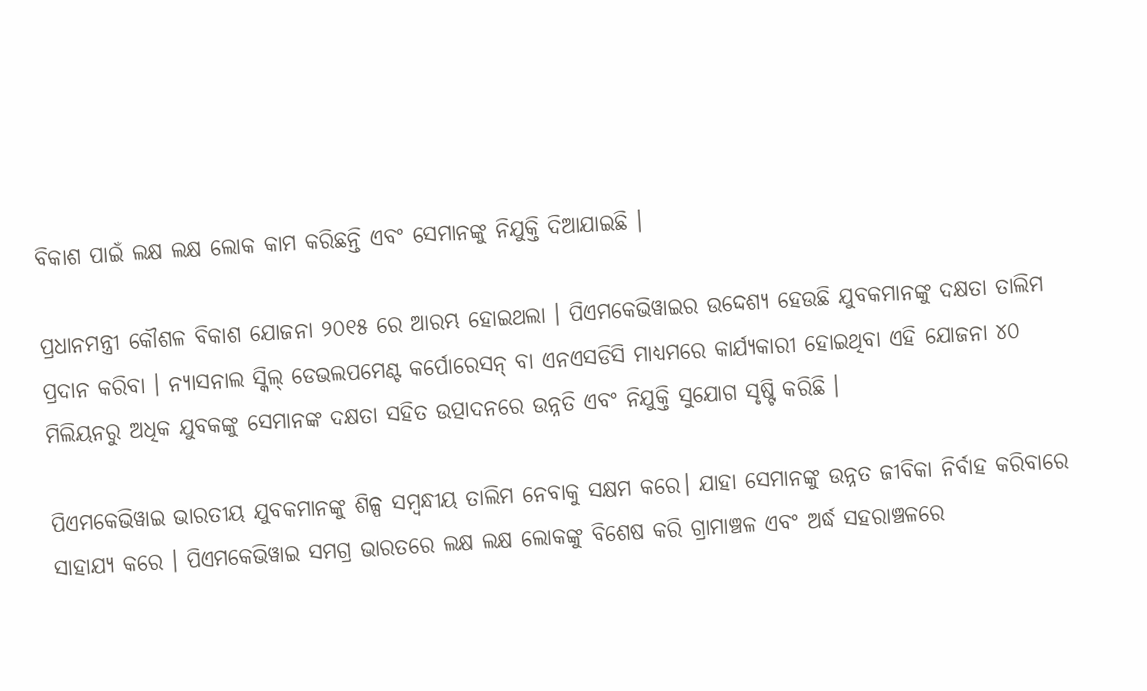ବିକାଶ ପାଇଁ ଲକ୍ଷ ଲକ୍ଷ ଲୋକ କାମ କରିଛନ୍ତି ଏବଂ ସେମାନଙ୍କୁ ନିଯୁକ୍ତି ଦିଆଯାଇଛି ।

ପ୍ରଧାନମନ୍ତ୍ରୀ କୌଶଳ ବିକାଶ ଯୋଜନା ୨୦୧୫ ରେ ଆରମ୍ଭ ହୋଇଥଲା । ପିଏମକେଭିୱାଇର ଉଦ୍ଦେଶ୍ୟ ହେଉଛି ଯୁବକମାନଙ୍କୁ ଦକ୍ଷତା ତାଲିମ ପ୍ରଦାନ କରିବା । ନ୍ୟାସନାଲ ସ୍କିଲ୍ ଡେଭଲପମେଣ୍ଟ କର୍ପୋରେସନ୍ ବା ଏନଏସଡିସି ମାଧ୍ୟମରେ କାର୍ଯ୍ୟକାରୀ ହୋଇଥିବା ଏହି ଯୋଜନା ୪୦ ମିଲିୟନରୁ ଅଧିକ ଯୁବକଙ୍କୁ ସେମାନଙ୍କ ଦକ୍ଷତା ସହିତ ଉତ୍ପାଦନରେ ଉନ୍ନତି ଏବଂ ନିଯୁକ୍ତି ସୁଯୋଗ ସୃଷ୍ଟି କରିଛି ।

ପିଏମକେଭିୱାଇ ଭାରତୀୟ ଯୁବକମାନଙ୍କୁ ଶିଳ୍ପ ସମ୍ବନ୍ଧୀୟ ତାଲିମ ନେବାକୁ ସକ୍ଷମ କରେ। ଯାହା ସେମାନଙ୍କୁ ଉନ୍ନତ ଜୀବିକା ନିର୍ବାହ କରିବାରେ ସାହାଯ୍ୟ କରେ । ପିଏମକେଭିୱାଇ ସମଗ୍ର ଭାରତରେ ଲକ୍ଷ ଲକ୍ଷ ଲୋକଙ୍କୁ ବିଶେଷ କରି ଗ୍ରାମାଞ୍ଚଳ ଏବଂ ଅର୍ଦ୍ଧ ସହରାଞ୍ଚଳରେ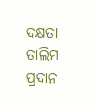ଦକ୍ଷତା ତାଲିମ ପ୍ରଦାନ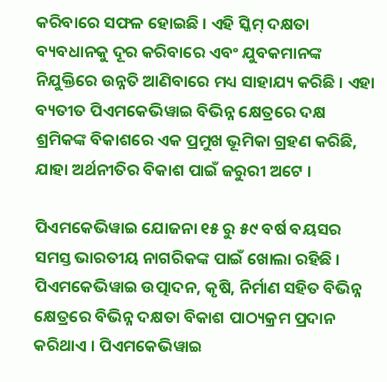କରିବାରେ ସଫଳ ହୋଇଛି । ଏହି ସ୍କିମ୍ ଦକ୍ଷତା ବ୍ୟବଧାନକୁ ଦୂର କରିବାରେ ଏବଂ ଯୁବକମାନଙ୍କ ନିଯୁକ୍ତିରେ ଉନ୍ନତି ଆଣିବାରେ ମଧ୍ୟ ସାହାଯ୍ୟ କରିଛି । ଏହା ବ୍ୟତୀତ ପିଏମକେଭିୱାଇ ବିଭିନ୍ନ କ୍ଷେତ୍ରରେ ଦକ୍ଷ ଶ୍ରମିକଙ୍କ ବିକାଶରେ ଏକ ପ୍ରମୁଖ ଭୂମିକା ଗ୍ରହଣ କରିଛି, ଯାହା ଅର୍ଥନୀତିର ବିକାଶ ପାଇଁ ଜରୁରୀ ଅଟେ ।

ପିଏମକେଭିୱାଇ ଯୋଜନା ୧୫ ରୁ ୫୯ ବର୍ଷ ବୟସର ସମସ୍ତ ଭାରତୀୟ ନାଗରିକଙ୍କ ପାଇଁ ଖୋଲା ରହିଛି । ପିଏମକେଭିୱାଇ ଉତ୍ପାଦନ, କୃଷି, ନିର୍ମାଣ ସହିତ ବିଭିନ୍ନ କ୍ଷେତ୍ରରେ ବିଭିନ୍ନ ଦକ୍ଷତା ବିକାଶ ପାଠ୍ୟକ୍ରମ ପ୍ରଦାନ କରିଥାଏ । ପିଏମକେଭିୱାଇ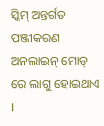ସ୍କିମ୍ ଅନ୍ତର୍ଗତ ପଞ୍ଜୀକରଣ ଅନଲାଇନ୍ ମୋଡ୍ ରେ ଲାଗୁ ହୋଇଥାଏ ।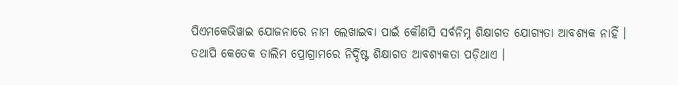ପିଏମକେଭିୱାଇ ଯୋଜନାରେ ନାମ ଲେଖାଇବା ପାଇଁ କୌଣସି ସର୍ବନିମ୍ନ ଶିକ୍ଷାଗତ ଯୋଗ୍ୟତା ଆବଶ୍ୟକ ନାହିଁ । ତଥାପି କେତେକ ତାଲିମ ପ୍ରୋଗ୍ରାମରେ ନିର୍ଦ୍ଦିଷ୍ଟ ଶିକ୍ଷାଗତ ଆବଶ୍ୟକତା ପଡ଼ିଥାଏ ।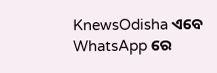KnewsOdisha ଏବେ WhatsApp ରେ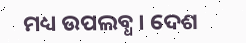ମଧ୍ୟ ଉପଲବ୍ଧ । ଦେଶ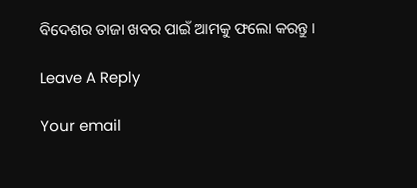ବିଦେଶର ତାଜା ଖବର ପାଇଁ ଆମକୁ ଫଲୋ କରନ୍ତୁ ।

Leave A Reply

Your email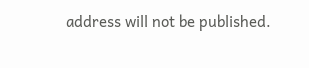address will not be published.